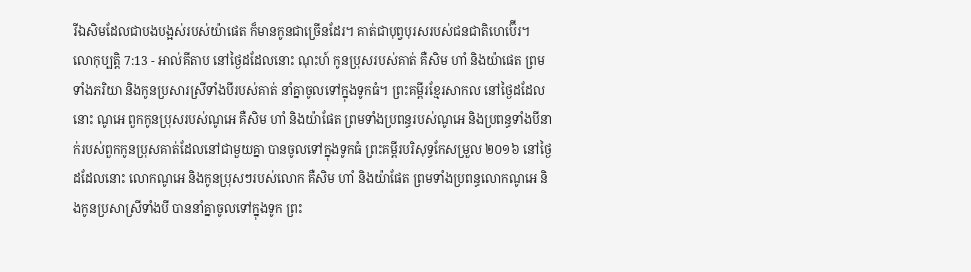រីឯសិមដែលជាបងបង្អស់របស់យ៉ាផេត ក៏មានកូនជាច្រើនដែរ។ គាត់ជាបុព្វបុរសរបស់ជនជាតិហេប៊ើរ។
លោកុប្បត្តិ 7:13 - អាល់គីតាប នៅថ្ងៃដដែលនោះ ណុះហ៍ កូនប្រុសរបស់គាត់ គឺសិម ហាំ និងយ៉ាផេត ព្រមទាំងភរិយា និងកូនប្រសារស្រីទាំងបីរបស់គាត់ នាំគ្នាចូលទៅក្នុងទូកធំ។ ព្រះគម្ពីរខ្មែរសាកល នៅថ្ងៃដដែលនោះ ណូអេ ពួកកូនប្រុសរបស់ណូអេ គឺសិម ហាំ និងយ៉ាផែត ព្រមទាំងប្រពន្ធរបស់ណូអេ និងប្រពន្ធទាំងបីនាក់របស់ពួកកូនប្រុសគាត់ដែលនៅជាមួយគ្នា បានចូលទៅក្នុងទូកធំ ព្រះគម្ពីរបរិសុទ្ធកែសម្រួល ២០១៦ នៅថ្ងៃដដែលនោះ លោកណូអេ និងកូនប្រុសៗរបស់លោក គឺសិម ហាំ និងយ៉ាផែត ព្រមទាំងប្រពន្ធលោកណូអេ និងកូនប្រសាស្រីទាំងបី បាននាំគ្នាចូលទៅក្នុងទូក ព្រះ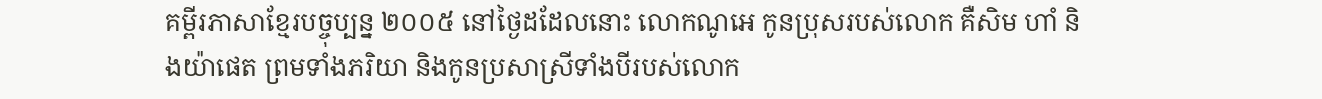គម្ពីរភាសាខ្មែរបច្ចុប្បន្ន ២០០៥ នៅថ្ងៃដដែលនោះ លោកណូអេ កូនប្រុសរបស់លោក គឺសិម ហាំ និងយ៉ាផេត ព្រមទាំងភរិយា និងកូនប្រសាស្រីទាំងបីរបស់លោក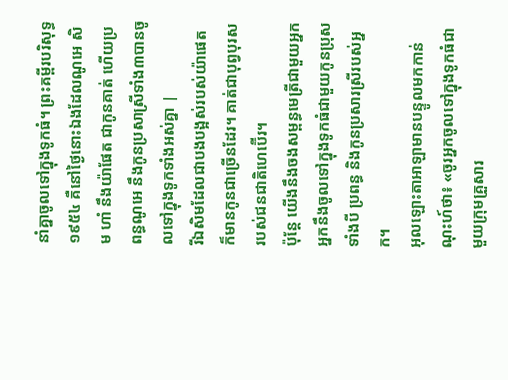នាំគ្នាចូលទៅក្នុងទូកធំ។ ព្រះគម្ពីរបរិសុទ្ធ ១៩៥៤ គឺនៅថ្ងៃនោះឯងដែលណូអេ សិម ហាំ នឹងយ៉ាផែត ជាកូនគាត់ ហើយប្រពន្ធណូអេ នឹងកូនប្រសាស្រីទាំង៣បានចូលទៅក្នុងទូកទាំងអស់គ្នា |
រីឯសិមដែលជាបងបង្អស់របស់យ៉ាផេត ក៏មានកូនជាច្រើនដែរ។ គាត់ជាបុព្វបុរសរបស់ជនជាតិហេប៊ើរ។
ប៉ុន្តែ យើងនឹងចងសម្ពន្ធមេត្រីជាមួយអ្នក អ្នកនឹងចូលទៅក្នុងទូកធំជាមួយកូនប្រុសទាំងបី ប្រពន្ធ និងកូនប្រសារស្រីរបស់អ្នក។
អុលឡោះតាអាឡាមានបន្ទូលមកកាន់ណុះហ៍ថា៖ «ចូរអ្នកចូលទៅក្នុងទូកធំជាមួយក្រុមគ្រួសារ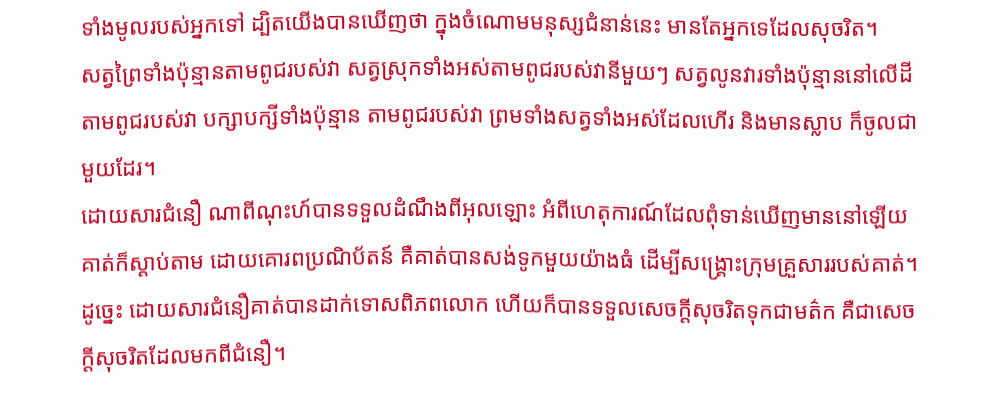ទាំងមូលរបស់អ្នកទៅ ដ្បិតយើងបានឃើញថា ក្នុងចំណោមមនុស្សជំនាន់នេះ មានតែអ្នកទេដែលសុចរិត។
សត្វព្រៃទាំងប៉ុន្មានតាមពូជរបស់វា សត្វស្រុកទាំងអស់តាមពូជរបស់វានីមួយៗ សត្វលូនវារទាំងប៉ុន្មាននៅលើដីតាមពូជរបស់វា បក្សាបក្សីទាំងប៉ុន្មាន តាមពូជរបស់វា ព្រមទាំងសត្វទាំងអស់ដែលហើរ និងមានស្លាប ក៏ចូលជាមួយដែរ។
ដោយសារជំនឿ ណាពីណុះហ៍បានទទួលដំណឹងពីអុលឡោះ អំពីហេតុការណ៍ដែលពុំទាន់ឃើញមាននៅឡើយ គាត់ក៏ស្ដាប់តាម ដោយគោរពប្រណិប័តន៍ គឺគាត់បានសង់ទូកមួយយ៉ាងធំ ដើម្បីសង្គ្រោះក្រុមគ្រួសាររបស់គាត់។ ដូច្នេះ ដោយសារជំនឿគាត់បានដាក់ទោសពិភពលោក ហើយក៏បានទទួលសេចក្ដីសុចរិតទុកជាមត៌ក គឺជាសេចក្ដីសុចរិតដែលមកពីជំនឿ។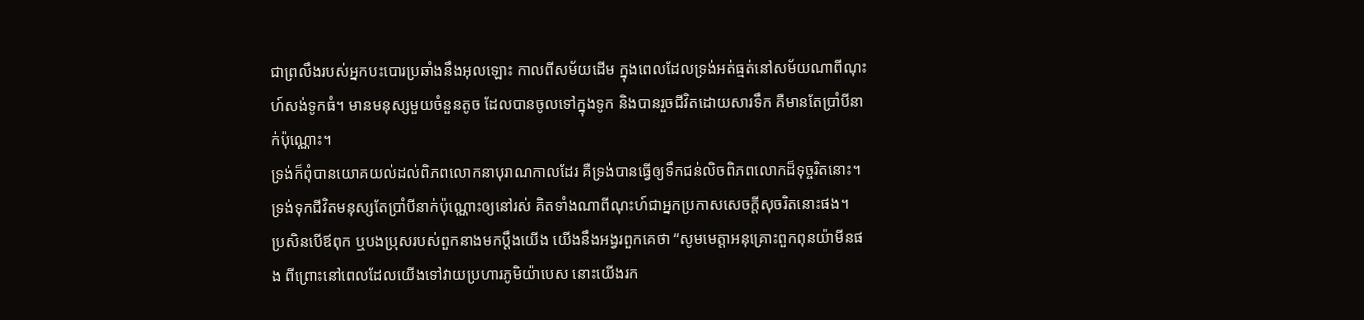ជាព្រលឹងរបស់អ្នកបះបោរប្រឆាំងនឹងអុលឡោះ កាលពីសម័យដើម ក្នុងពេលដែលទ្រង់អត់ធ្មត់នៅសម័យណាពីណុះហ៍សង់ទូកធំ។ មានមនុស្សមួយចំនួនតូច ដែលបានចូលទៅក្នុងទូក និងបានរួចជីវិតដោយសារទឹក គឺមានតែប្រាំបីនាក់ប៉ុណ្ណោះ។
ទ្រង់ក៏ពុំបានយោគយល់ដល់ពិភពលោកនាបុរាណកាលដែរ គឺទ្រង់បានធ្វើឲ្យទឹកជន់លិចពិភពលោកដ៏ទុច្ចរិតនោះ។ ទ្រង់ទុកជីវិតមនុស្សតែប្រាំបីនាក់ប៉ុណ្ណោះឲ្យនៅរស់ គិតទាំងណាពីណុះហ៍ជាអ្នកប្រកាសសេចក្ដីសុចរិតនោះផង។
ប្រសិនបើឪពុក ឬបងប្រុសរបស់ពួកនាងមកប្តឹងយើង យើងនឹងអង្វរពួកគេថា “សូមមេត្តាអនុគ្រោះពួកពុនយ៉ាមីនផង ពីព្រោះនៅពេលដែលយើងទៅវាយប្រហារភូមិយ៉ាបេស នោះយើងរក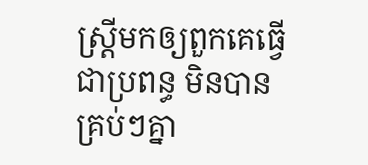ស្ត្រីមកឲ្យពួកគេធ្វើជាប្រពន្ធ មិនបានគ្រប់ៗគ្នា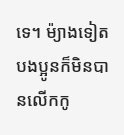ទេ។ ម៉្យាងទៀតបងប្អូនក៏មិនបានលើកកូ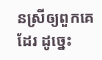នស្រីឲ្យពួកគេដែរ ដូច្នេះ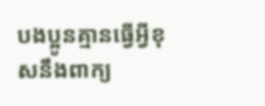បងប្អូនគ្មានធ្វើអ្វីខុសនឹងពាក្យ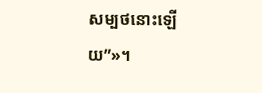សម្បថនោះឡើយ”»។